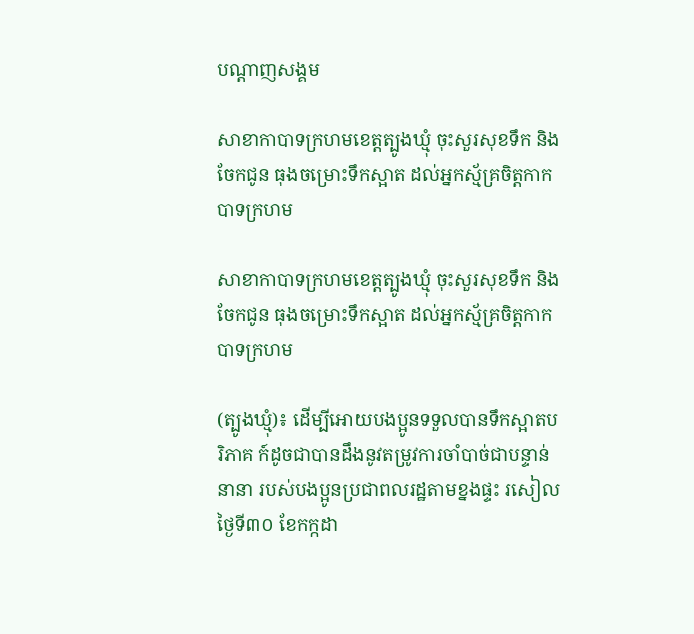បណ្តាញសង្គម

សាខាកាបាទក្រហមខេត្តត្បូងឃ្មុំ ចុះសួរសុខទឹក និងចែកជូន ធុងចម្រោះទឹកស្អាត ដល់អ្នកស្ម័គ្រចិត្តកាកបាទក្រហម

សាខាកាបាទក្រហមខេត្តត្បូងឃ្មុំ ចុះសួរសុខទឹក និងចែកជូន ធុងចម្រោះទឹកស្អាត ដល់អ្នកស្ម័គ្រចិត្តកាកបាទក្រហម

(ត្បូងឃ្មុំ)៖ ដើម្បីអោយបងប្អូនទទួលបានទឹកស្អាតបរិភាគ ក៍ដូចជាបានដឹងនូវតម្រូវការចាំបាច់ជាបន្ទាន់នានា របស់បងប្អូនប្រជាពលរដ្ឋតាមខ្នងផ្ទះ រសៀលថ្ងៃទី៣០ ខែកក្កដា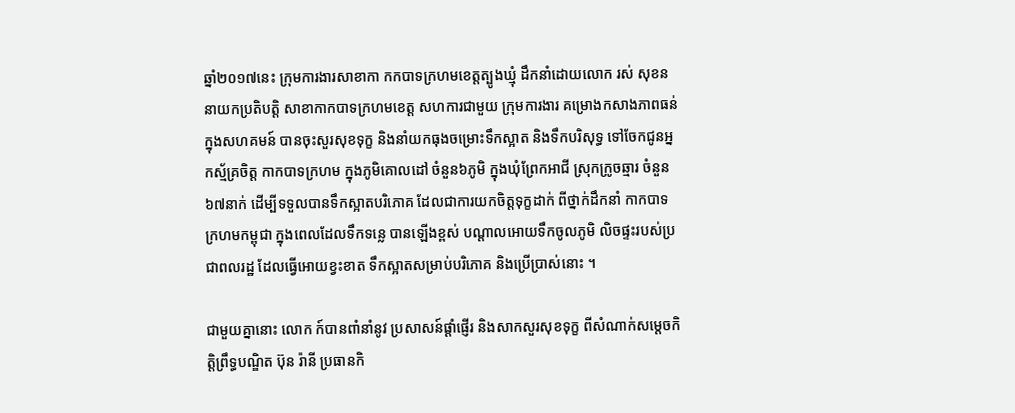ឆ្នាំ២០១៧នេះ ក្រុមការងារសាខាកា កកបាទក្រហមខេត្តត្បូងឃ្មុំ ដឹកនាំដោយលោក រស់ សុខន នាយកប្រតិបត្តិ សាខាកាកបាទក្រហមខេត្ត សហការជាមួយ ក្រុមការងារ គម្រោងកសាងភាពធន់ ក្នុងសហគមន៍ បានចុះសួរសុខទុក្ខ និងនាំយកធុងចម្រោះទឹកស្អាត និងទឹកបរិសុទ្ធ ទៅចែកជូនអ្នកស្ម័គ្រចិត្ត កាកបាទក្រហម ក្នុងភូមិគោលដៅ ចំនួន៦ភូមិ ក្នុងឃុំព្រែកអាជី ស្រុកក្រូចឆ្មារ ចំនួន៦៧នាក់ ដើម្បីទទួលបានទឹកស្អាតបរិភោគ ដែលជាការយកចិត្តទុក្ខដាក់ ពីថ្នាក់ដឹកនាំ កាកបាទក្រហមកម្ពុជា ក្នុងពេលដែលទឹកទន្លេ បានឡើងខ្ពស់ បណ្តាលអោយទឹកចូលភូមិ លិចផ្ទះរបស់ប្រជាពលរដ្ឋ ដែលធ្វើអោយខ្វះខាត ទឹកស្អាតសម្រាប់បរិភោគ និងប្រើប្រាស់នោះ ។

ជាមួយគ្នានោះ លោក ក៍បានពាំនាំនូវ ប្រសាសន៍ផ្តាំផ្ញើរ និងសាកសួរសុខទុក្ខ ពីសំណាក់សម្តេចកិត្តិព្រឹទ្ធបណ្ឌិត ប៊ុន រ៉ានី ប្រធានកិ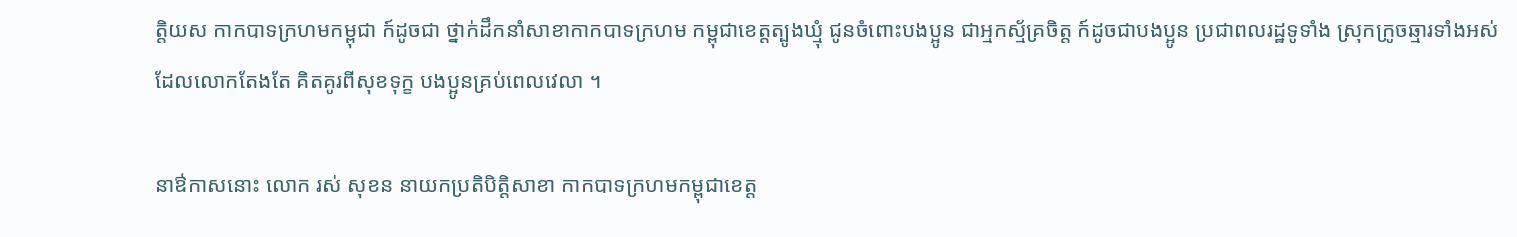ត្តិយស កាកបាទក្រហមកម្ពុជា ក៍ដូចជា ថ្នាក់ដឹកនាំសាខាកាកបាទក្រហម កម្ពុជាខេត្តត្បូងឃ្មុំ ជូនចំពោះបងប្អូន ជាអ្មកស្ម័គ្រចិត្ត ក៍ដូចជាបងប្អូន ប្រជាពលរដ្ឋទូទាំង ស្រុកក្រូចឆ្មារទាំងអស់ ដែលលោកតែងតែ គិតគូរពីសុខទុក្ខ បងប្អូនគ្រប់ពេលវេលា ។

នាឳកាសនោះ លោក រស់ សុខន នាយកប្រតិបិត្តិសាខា កាកបាទក្រហមកម្ពុជាខេត្ត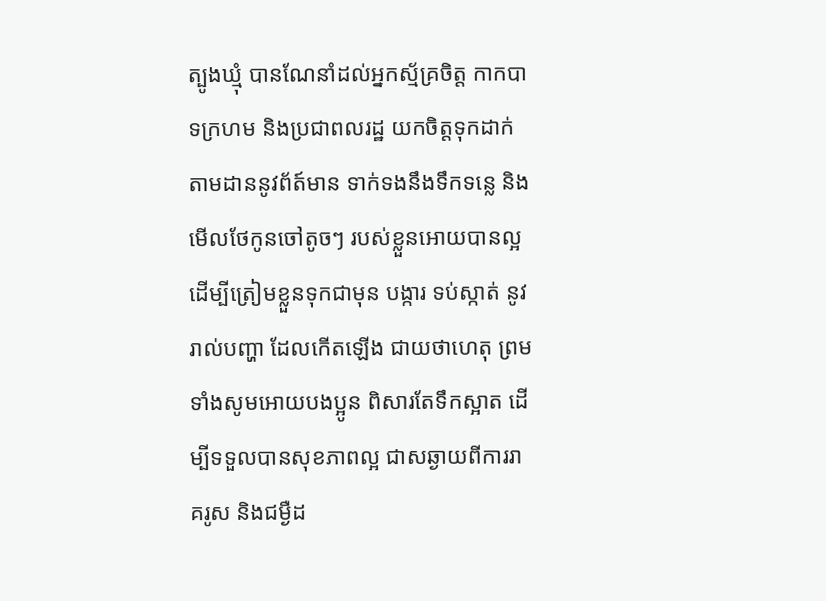ត្បូងឃ្មុំ បានណែនាំដល់អ្នកស្ម័គ្រចិត្ត កាកបាទក្រហម និងប្រជាពលរដ្ឋ យកចិត្តទុកដាក់ តាមដាននូវព័ត៍មាន ទាក់ទងនឹងទឹកទន្លេ និងមើលថែកូនចៅតូចៗ របស់ខ្លួនអោយបានល្អ ដើម្បីត្រៀមខ្លួនទុកជាមុន បង្ការ ទប់ស្កាត់ នូវរាល់បញ្ហា ដែលកើតឡើង ជាយថាហេតុ ព្រមទាំងសូមអោយបងប្អូន ពិសារតែទឹកស្អាត ដើម្បីទទួលបានសុខភាពល្អ ជាសឆ្ងាយពីការរាគរូស និងជម្ងឺដ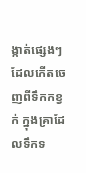ង្កាត់ផ្សេងៗ ដែលកើតចេញពីទឹកកខ្វក់ ក្នុងគ្រាដែលទឹកទ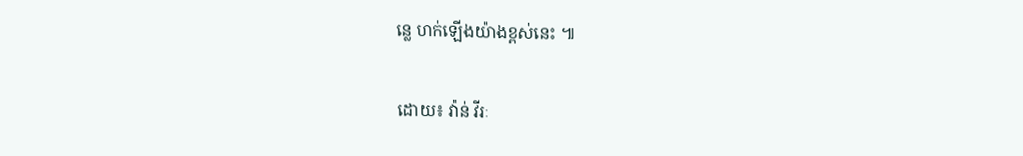ន្លេ ហក់ឡើងយ៉ាងខ្ពស់នេះ ៕

ដោយ៖ វ៉ាន់ វីរៈ